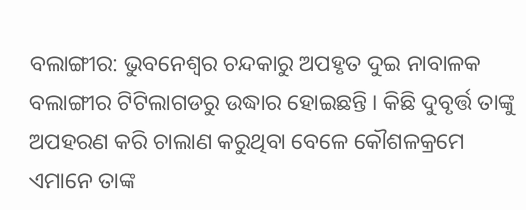ବଲାଙ୍ଗୀର: ଭୁବନେଶ୍ବର ଚନ୍ଦକାରୁ ଅପହୃତ ଦୁଇ ନାବାଳକ ବଲାଙ୍ଗୀର ଟିଟିଲାଗଡରୁ ଉଦ୍ଧାର ହୋଇଛନ୍ତି । କିଛି ଦୁବୃର୍ତ୍ତ ତାଙ୍କୁ ଅପହରଣ କରି ଚାଲାଣ କରୁଥିବା ବେଳେ କୌଶଳକ୍ରମେ ଏମାନେ ତାଙ୍କ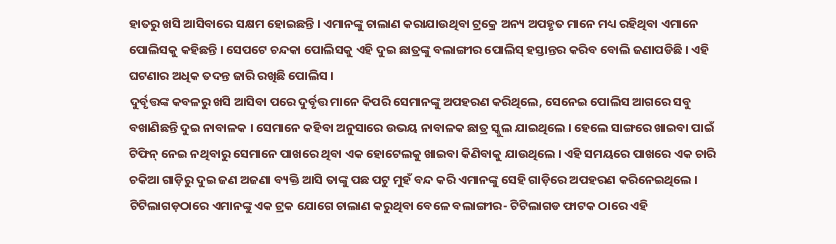ହାତରୁ ଖସି ଆସିବାରେ ସକ୍ଷମ ହୋଇଛନ୍ତି । ଏମାନଙ୍କୁ ଚାଲାଣ କରାଯାଉଥିବା ଟ୍ରକ୍ରେ ଅନ୍ୟ ଅପହୃତ ମାନେ ମଧ୍ୟ ରହିଥିବା ଏମାନେ ପୋଲିସକୁ କହିଛନ୍ତି । ସେପଟେ ଚନ୍ଦକା ପୋଲିସକୁ ଏହି ଦୁଇ ଛାତ୍ରଙ୍କୁ ବଲାଙ୍ଗୀର ପୋଲିସ୍ ହସ୍ତାନ୍ତର କରିବ ବୋଲି ଜଣାପଡିଛି । ଏହି ଘଟଣାର ଅଧିକ ତଦନ୍ତ ଜାରି ରଖିଛି ପୋଲିସ ।
ଦୁର୍ବୃତ୍ତଙ୍କ କବଳରୁ ଖସି ଆସିବା ପରେ ଦୁର୍ବୃତ୍ତ ମାନେ କିପରି ସେମାନଙ୍କୁ ଅପହରଣ କରିଥିଲେ, ସେନେଇ ପୋଲିସ ଆଗରେ ସବୁ ବଖାଣିଛନ୍ତି ଦୁଇ ନାବାଳକ । ସେମାନେ କହିବା ଅନୁସାରେ ଉଭୟ ନାବାଳକ ଛାତ୍ର ସ୍କୁଲ ଯାଇଥିଲେ । ହେଲେ ସାଙ୍ଗରେ ଖାଇବା ପାଇଁ ଟିଫିନ୍ ନେଇ ନଥିବାରୁ ସେମାନେ ପାଖରେ ଥିବା ଏକ ହୋଟେଲକୁ ଖାଇବା କିଣିବାକୁ ଯାଉଥିଲେ । ଏହି ସମୟରେ ପାଖରେ ଏକ ଚାରି ଚକିଆ ଗାଡ଼ିରୁ ଦୁଇ ଜଣ ଅଜଣା ବ୍ୟକ୍ତି ଆସି ତାଙ୍କୁ ପଛ ପଟୁ ମୁହଁ ବନ୍ଦ କରି ଏମାନଙ୍କୁ ସେହି ଗାଡ଼ିରେ ଅପହରଣ କରିନେଇଥିଲେ । ଟିଟିଲାଗଡ଼ଠାରେ ଏମାନଙ୍କୁ ଏକ ଟ୍ରକ ଯୋଗେ ଚାଲାଣ କରୁଥିବା ବେଳେ ବଲାଙ୍ଗୀର- ଟିଟିଲାଗଡ ଫାଟକ ଠାରେ ଏହି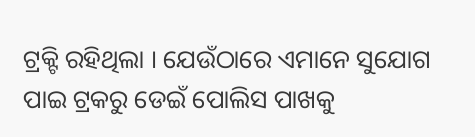ଟ୍ରକ୍ଟି ରହିଥିଲା । ଯେଉଁଠାରେ ଏମାନେ ସୁଯୋଗ ପାଇ ଟ୍ରକରୁ ଡେଇଁ ପୋଲିସ ପାଖକୁ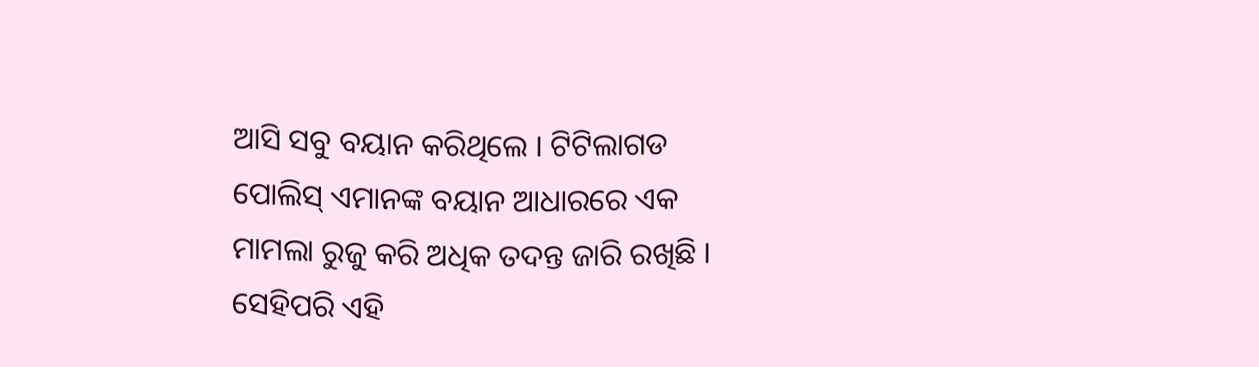ଆସି ସବୁ ବୟାନ କରିଥିଲେ । ଟିଟିଲାଗଡ ପୋଲିସ୍ ଏମାନଙ୍କ ବୟାନ ଆଧାରରେ ଏକ ମାମଲା ରୁଜୁ କରି ଅଧିକ ତଦନ୍ତ ଜାରି ରଖିଛି । ସେହିପରି ଏହି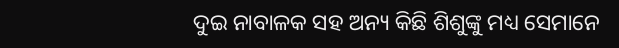ଦୁଇ ନାବାଳକ ସହ ଅନ୍ୟ କିଛି ଶିଶୁଙ୍କୁ ମଧ୍ୟ ସେମାନେ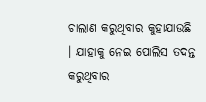ଚାଲାଣ କରୁଥିବାର କୁହାଯାଉଛି । ଯାହାକୁ ନେଇ ପୋଲିସ ତଦନ୍ତ କରୁଥିବାର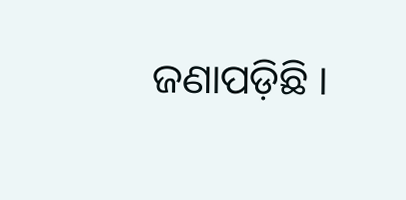ଜଣାପଡ଼ିଛି ।